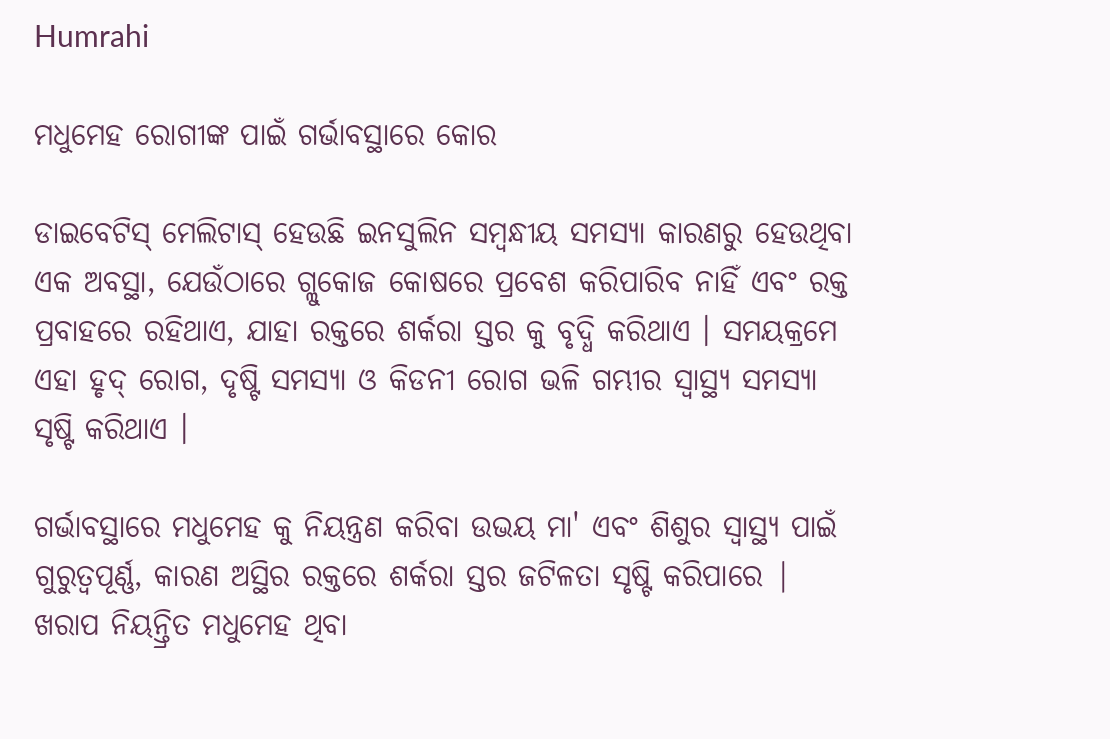Humrahi

ମଧୁମେହ ରୋଗୀଙ୍କ ପାଇଁ ଗର୍ଭାବସ୍ଥାରେ କୋର

ଡାଇବେଟିସ୍ ମେଲିଟାସ୍ ହେଉଛି ଇନସୁଲିନ ସମ୍ବନ୍ଧୀୟ ସମସ୍ୟା କାରଣରୁ ହେଉଥିବା ଏକ ଅବସ୍ଥା, ଯେଉଁଠାରେ ଗ୍ଲୁକୋଜ କୋଷରେ ପ୍ରବେଶ କରିପାରିବ ନାହିଁ ଏବଂ ରକ୍ତ ପ୍ରବାହରେ ରହିଥାଏ, ଯାହା ରକ୍ତରେ ଶର୍କରା ସ୍ତର କୁ ବୃଦ୍ଧି କରିଥାଏ । ସମୟକ୍ରମେ ଏହା ହୃଦ୍ ରୋଗ, ଦୃଷ୍ଟି ସମସ୍ୟା ଓ କିଡନୀ ରୋଗ ଭଳି ଗମ୍ଭୀର ସ୍ୱାସ୍ଥ୍ୟ ସମସ୍ୟା ସୃଷ୍ଟି କରିଥାଏ ।

ଗର୍ଭାବସ୍ଥାରେ ମଧୁମେହ କୁ ନିୟନ୍ତ୍ରଣ କରିବା ଉଭୟ ମା' ଏବଂ ଶିଶୁର ସ୍ୱାସ୍ଥ୍ୟ ପାଇଁ ଗୁରୁତ୍ୱପୂର୍ଣ୍ଣ, କାରଣ ଅସ୍ଥିର ରକ୍ତରେ ଶର୍କରା ସ୍ତର ଜଟିଳତା ସୃଷ୍ଟି କରିପାରେ | ଖରାପ ନିୟନ୍ତ୍ରିତ ମଧୁମେହ ଥିବା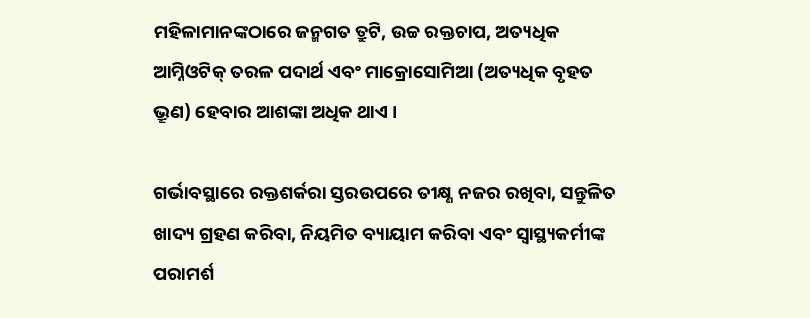ମହିଳାମାନଙ୍କଠାରେ ଜନ୍ମଗତ ତ୍ରୁଟି, ଉଚ୍ଚ ରକ୍ତଚାପ, ଅତ୍ୟଧିକ ଆମ୍ନିଓଟିକ୍ ତରଳ ପଦାର୍ଥ ଏବଂ ମାକ୍ରୋସୋମିଆ (ଅତ୍ୟଧିକ ବୃହତ ଭ୍ରୂଣ) ହେବାର ଆଶଙ୍କା ଅଧିକ ଥାଏ ।

ଗର୍ଭାବସ୍ଥାରେ ରକ୍ତଶର୍କରା ସ୍ତରଉପରେ ତୀକ୍ଷ୍ଣ ନଜର ରଖିବା, ସନ୍ତୁଳିତ ଖାଦ୍ୟ ଗ୍ରହଣ କରିବା, ନିୟମିତ ବ୍ୟାୟାମ କରିବା ଏବଂ ସ୍ୱାସ୍ଥ୍ୟକର୍ମୀଙ୍କ ପରାମର୍ଶ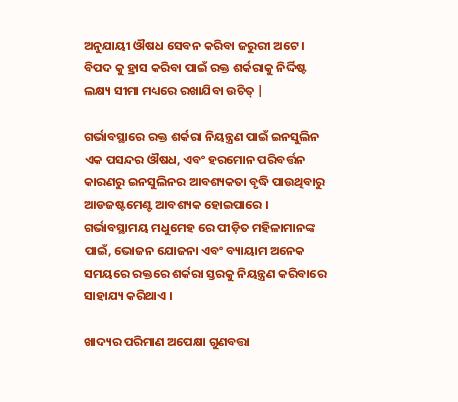ଅନୁଯାୟୀ ଔଷଧ ସେବନ କରିବା ଜରୁରୀ ଅଟେ । ବିପଦ କୁ ହ୍ରାସ କରିବା ପାଇଁ ରକ୍ତ ଶର୍କରାକୁ ନିର୍ଦ୍ଦିଷ୍ଟ ଲକ୍ଷ୍ୟ ସୀମା ମଧ୍ୟରେ ରଖାଯିବା ଉଚିତ୍ |

ଗର୍ଭାବସ୍ଥାରେ ରକ୍ତ ଶର୍କରା ନିୟନ୍ତ୍ରଣ ପାଇଁ ଇନସୁଲିନ ଏକ ପସନ୍ଦର ଔଷଧ, ଏବଂ ହରମୋନ ପରିବର୍ତ୍ତନ କାରଣରୁ ଇନସୁଲିନର ଆବଶ୍ୟକତା ବୃଦ୍ଧି ପାଉଥିବାରୁ ଆଡଜଷ୍ଟମେଣ୍ଟ ଆବଶ୍ୟକ ହୋଇପାରେ । ଗର୍ଭାବସ୍ଥାମୟ ମଧୁମେହ ରେ ପୀଡ଼ିତ ମହିଳାମାନଙ୍କ ପାଇଁ, ଭୋଜନ ଯୋଜନା ଏବଂ ବ୍ୟାୟାମ ଅନେକ ସମୟରେ ରକ୍ତରେ ଶର୍କରା ସ୍ତରକୁ ନିୟନ୍ତ୍ରଣ କରିବାରେ ସାହାଯ୍ୟ କରିଥାଏ ।

ଖାଦ୍ୟର ପରିମାଣ ଅପେକ୍ଷା ଗୁଣବତ୍ତା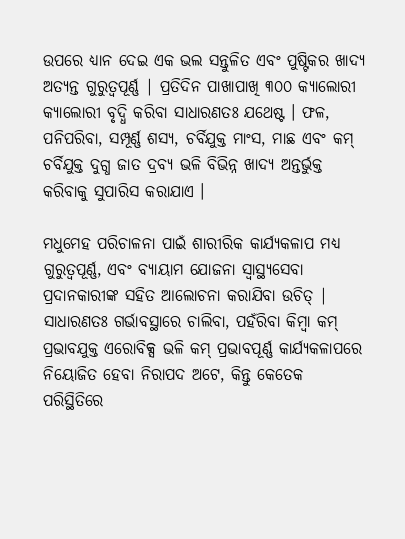ଉପରେ ଧ୍ୟାନ ଦେଇ ଏକ ଭଲ ସନ୍ତୁଳିତ ଏବଂ ପୁଷ୍ଟିକର ଖାଦ୍ୟ ଅତ୍ୟନ୍ତ ଗୁରୁତ୍ୱପୂର୍ଣ୍ଣ | ପ୍ରତିଦିନ ପାଖାପାଖି ୩୦୦ କ୍ୟାଲୋରୀ କ୍ୟାଲୋରୀ ବୃଦ୍ଧି କରିବା ସାଧାରଣତଃ ଯଥେଷ୍ଟ । ଫଳ, ପନିପରିବା, ସମ୍ପୂର୍ଣ୍ଣ ଶସ୍ୟ, ଚର୍ବିଯୁକ୍ତ ମାଂସ, ମାଛ ଏବଂ କମ୍ ଚର୍ବିଯୁକ୍ତ ଦୁଗ୍ଧ ଜାତ ଦ୍ରବ୍ୟ ଭଳି ବିଭିନ୍ନ ଖାଦ୍ୟ ଅନ୍ତର୍ଭୁକ୍ତ କରିବାକୁ ସୁପାରିସ କରାଯାଏ ।

ମଧୁମେହ ପରିଚାଳନା ପାଇଁ ଶାରୀରିକ କାର୍ଯ୍ୟକଳାପ ମଧ୍ୟ ଗୁରୁତ୍ୱପୂର୍ଣ୍ଣ, ଏବଂ ବ୍ୟାୟାମ ଯୋଜନା ସ୍ୱାସ୍ଥ୍ୟସେବା ପ୍ରଦାନକାରୀଙ୍କ ସହିତ ଆଲୋଚନା କରାଯିବା ଉଚିତ୍ | ସାଧାରଣତଃ ଗର୍ଭାବସ୍ଥାରେ ଚାଲିବା, ପହଁରିବା କିମ୍ବା କମ୍ ପ୍ରଭାବଯୁକ୍ତ ଏରୋବିକ୍ସ ଭଳି କମ୍ ପ୍ରଭାବପୂର୍ଣ୍ଣ କାର୍ଯ୍ୟକଳାପରେ ନିୟୋଜିତ ହେବା ନିରାପଦ ଅଟେ, କିନ୍ତୁ କେତେକ ପରିସ୍ଥିତିରେ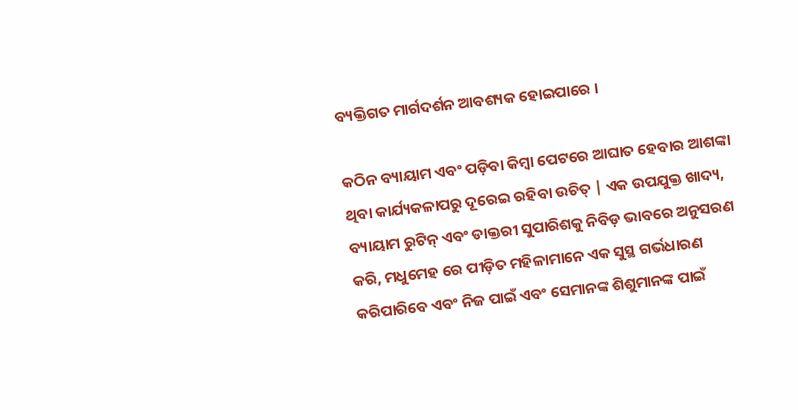ବ୍ୟକ୍ତିଗତ ମାର୍ଗଦର୍ଶନ ଆବଶ୍ୟକ ହୋଇପାରେ ।

କଠିନ ବ୍ୟାୟାମ ଏବଂ ପଡ଼ିବା କିମ୍ବା ପେଟରେ ଆଘାତ ହେବାର ଆଶଙ୍କା ଥିବା କାର୍ଯ୍ୟକଳାପରୁ ଦୂରେଇ ରହିବା ଉଚିତ୍ | ଏକ ଉପଯୁକ୍ତ ଖାଦ୍ୟ, ବ୍ୟାୟାମ ରୁଟିନ୍ ଏବଂ ଡାକ୍ତରୀ ସୁପାରିଶକୁ ନିବିଡ଼ ଭାବରେ ଅନୁସରଣ କରି, ମଧୁମେହ ରେ ପୀଡ଼ିତ ମହିଳାମାନେ ଏକ ସୁସ୍ଥ ଗର୍ଭଧାରଣ କରିପାରିବେ ଏବଂ ନିଜ ପାଇଁ ଏବଂ ସେମାନଙ୍କ ଶିଶୁମାନଙ୍କ ପାଇଁ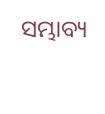ସମ୍ଭାବ୍ୟ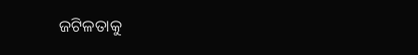ଜଟିଳତାକୁ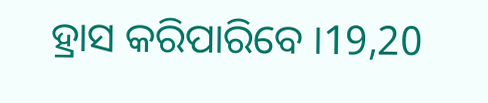ହ୍ରାସ କରିପାରିବେ ।19,20